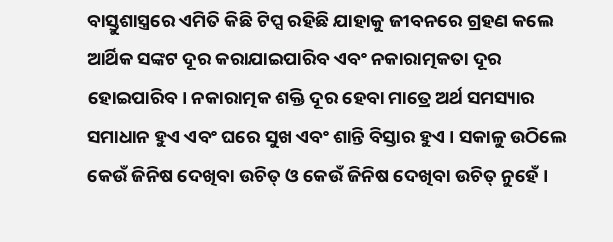ବାସ୍ତୁଶାସ୍ତ୍ରରେ ଏମିତି କିଛି ଟିପ୍ସ ରହିଛି ଯାହାକୁ ଜୀବନରେ ଗ୍ରହଣ କଲେ ଆର୍ଥିକ ସଙ୍କଟ ଦୂର କରାଯାଇପାରିବ ଏବଂ ନକାରାତ୍ମକତା ଦୂର ହୋଇପାରିବ। ନକାରାତ୍ମକ ଶକ୍ତି ଦୂର ହେବା ମାତ୍ରେ ଅର୍ଥ ସମସ୍ୟାର ସମାଧାନ ହୁଏ ଏବଂ ଘରେ ସୁଖ ଏବଂ ଶାନ୍ତି ବିସ୍ତାର ହୁଏ । ସକାଳୁ ଉଠିଲେ କେଉଁ ଜିନିଷ ଦେଖିବା ଉଚିତ୍ ଓ କେଉଁ ଜିନିଷ ଦେଖିବା ଉଚିତ୍ ନୁହେଁ ।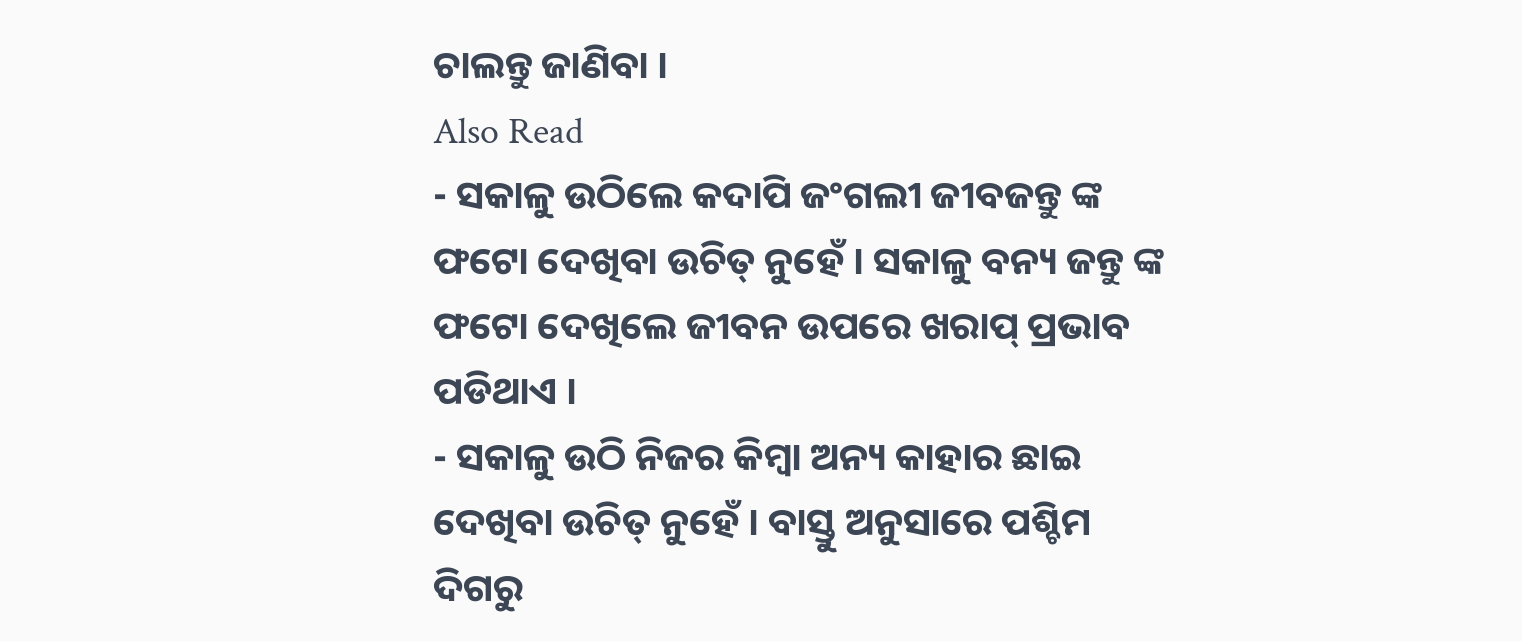ଚାଲନ୍ତୁ ଜାଣିବା ।
Also Read
- ସକାଳୁ ଉଠିଲେ କଦାପି ଜଂଗଲୀ ଜୀବଜନ୍ତୁ ଙ୍କ ଫଟୋ ଦେଖିବା ଉଚିତ୍ ନୁହେଁ । ସକାଳୁ ବନ୍ୟ ଜନ୍ତୁ ଙ୍କ ଫଟୋ ଦେଖିଲେ ଜୀବନ ଉପରେ ଖରାପ୍ ପ୍ରଭାବ ପଡିଥାଏ ।
- ସକାଳୁ ଉଠି ନିଜର କିମ୍ବା ଅନ୍ୟ କାହାର ଛାଇ ଦେଖିବା ଉଚିତ୍ ନୁହେଁ । ବାସ୍ତୁ ଅନୁସାରେ ପଶ୍ଚିମ ଦିଗରୁ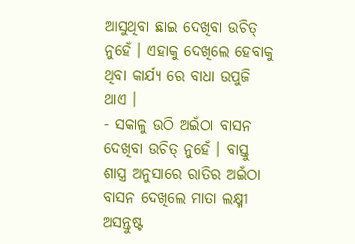ଆସୁଥିବା ଛାଇ ଦେଖିବା ଉଚିତ୍ ନୁହେଁ । ଏହାକୁ ଦେଖିଲେ ହେବାକୁ ଥିବା କାର୍ଯ୍ୟ ରେ ବାଧା ଉପୁଜି ଥାଏ ।
- ସକାଳୁ ଉଠି ଅଇଁଠା ବାସନ ଦେଖିବା ଉଚିତ୍ ନୁହେଁ । ବାସ୍ତୁ ଶାସ୍ତ୍ର ଅନୁସାରେ ରାତିର ଅଇଁଠା ବାସନ ଦେଖିଲେ ମାତା ଲକ୍ଷ୍ମୀ ଅସନ୍ତୁଷ୍ଟ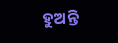ହୁଅନ୍ତି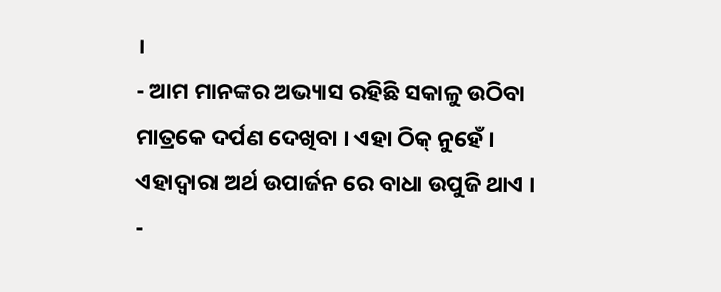।
- ଆମ ମାନଙ୍କର ଅଭ୍ୟାସ ରହିଛି ସକାଳୁ ଉଠିବା ମାତ୍ରକେ ଦର୍ପଣ ଦେଖିବା । ଏହା ଠିକ୍ ନୁହେଁ । ଏହାଦ୍ବାରା ଅର୍ଥ ଉପାର୍ଜନ ରେ ବାଧା ଉପୁଜି ଥାଏ ।
-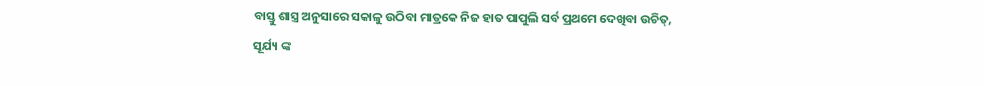ବାସ୍ତୁ ଶାସ୍ତ୍ର ଅନୁସାରେ ସକାଳୁ ଉଠିବା ମାତ୍ରକେ ନିଜ ହାତ ପାପୁଲି ସର୍ବ ପ୍ରଥମେ ଦେଖିବା ଉଚିତ୍, ସୂର୍ଯ୍ୟ ଙ୍କ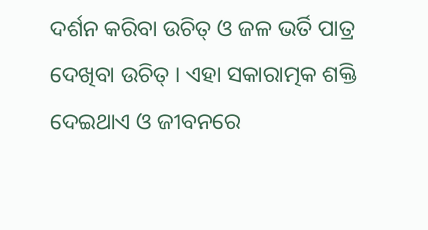ଦର୍ଶନ କରିବା ଉଚିତ୍ ଓ ଜଳ ଭର୍ତି ପାତ୍ର ଦେଖିବା ଉଚିତ୍ । ଏହା ସକାରାତ୍ମକ ଶକ୍ତି ଦେଇଥାଏ ଓ ଜୀବନରେ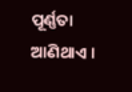ପୂର୍ଣ୍ଣତା ଆଣିଥାଏ ।